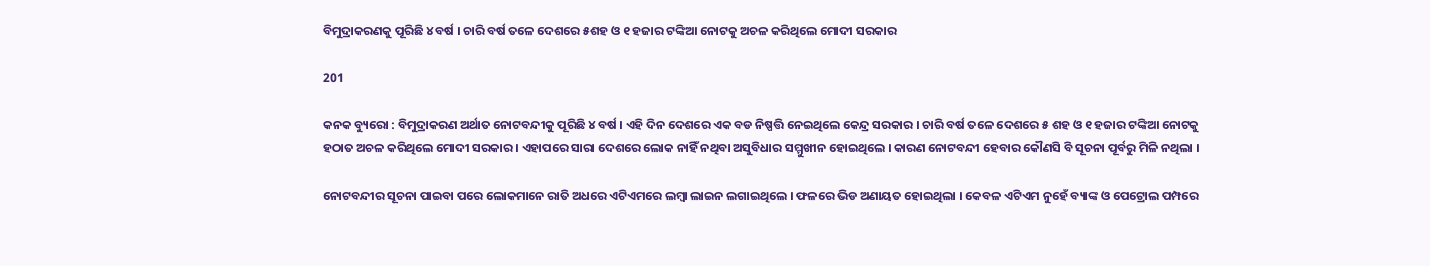ବିମୁଦ୍ରାକରଣକୁ ପୂରିଛି ୪ ବର୍ଷ । ଚାରି ବର୍ଷ ତଳେ ଦେଶରେ ୫ଶହ ଓ ୧ ହଜାର ଟଙ୍କିଆ ନୋଟକୁ ଅଚଳ କରିଥିଲେ ମୋଦୀ ସରକାର

201

କନକ ବ୍ୟୁରୋ : ବିମୁଦ୍ରାକରଣ ଅର୍ଥାତ ନୋଟବନ୍ଦୀକୁ ପୂରିଛି ୪ ବର୍ଷ । ଏହି ଦିନ ଦେଶରେ ଏକ ବଡ ନିଷ୍ପତ୍ତି ନେଇଥିଲେ କେନ୍ଦ୍ର ସରକାର । ଚାରି ବର୍ଷ ତଳେ ଦେଶରେ ୫ ଶହ ଓ ୧ ହଜାର ଟଙ୍କିଆ ନୋଟକୁ ହଠାତ ଅଚଳ କରିଥିଲେ ମୋଦୀ ସରକାର । ଏହାପରେ ସାରା ଦେଶରେ ଲୋକ ନାହିଁ ନଥିବା ଅସୁବିଧାର ସମ୍ମୁଖୀନ ହୋଇଥିଲେ । କାରଣ ନୋଟବନ୍ଦୀ ହେବାର କୌଣସି ବି ସୂଚନା ପୂର୍ବରୁ ମିଳି ନଥିଲା ।

ନୋଟବନ୍ଦୀର ସୂଚନା ପାଇବା ପରେ ଲୋକମାନେ ରାତି ଅଧରେ ଏଟିଏମରେ ଲମ୍ବା ଲାଇନ ଲଗାଇଥିଲେ । ଫଳରେ ଭିଡ ଅଣାୟତ ହୋଇଥିଲା । କେବଳ ଏଟିଏମ ନୁହେଁ ବ୍ୟାଙ୍କ ଓ ପେଟ୍ରୋଲ ପମ୍ପରେ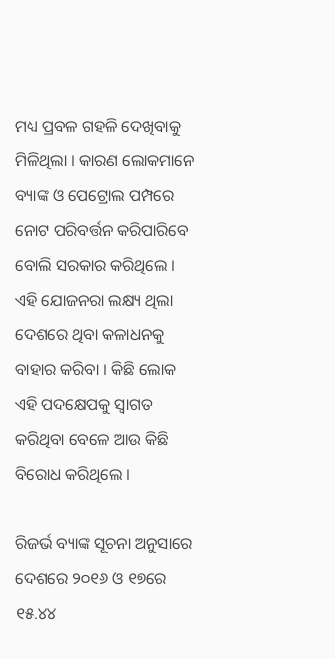ମଧ୍ୟ ପ୍ରବଳ ଗହଳି ଦେଖିବାକୁ ମିଳିଥିଲା । କାରଣ ଲୋକମାନେ ବ୍ୟାଙ୍କ ଓ ପେଟ୍ରୋଲ ପମ୍ପରେ ନୋଟ ପରିବର୍ତ୍ତନ କରିପାରିବେ ବୋଲି ସରକାର କରିଥିଲେ । ଏହି ଯୋଜନରା ଲକ୍ଷ୍ୟ ଥିଲା ଦେଶରେ ଥିବା କଳାଧନକୁ ବାହାର କରିବା । କିଛି ଲୋକ ଏହି ପଦକ୍ଷେପକୁ ସ୍ୱାଗତ କରିଥିବା ବେଳେ ଆଉ କିଛି ବିରୋଧ କରିଥିଲେ ।

ରିଜର୍ଭ ବ୍ୟାଙ୍କ ସୂଚନା ଅନୁସାରେ ଦେଶରେ ୨୦୧୬ ଓ ୧୭ରେ ୧୫.୪୪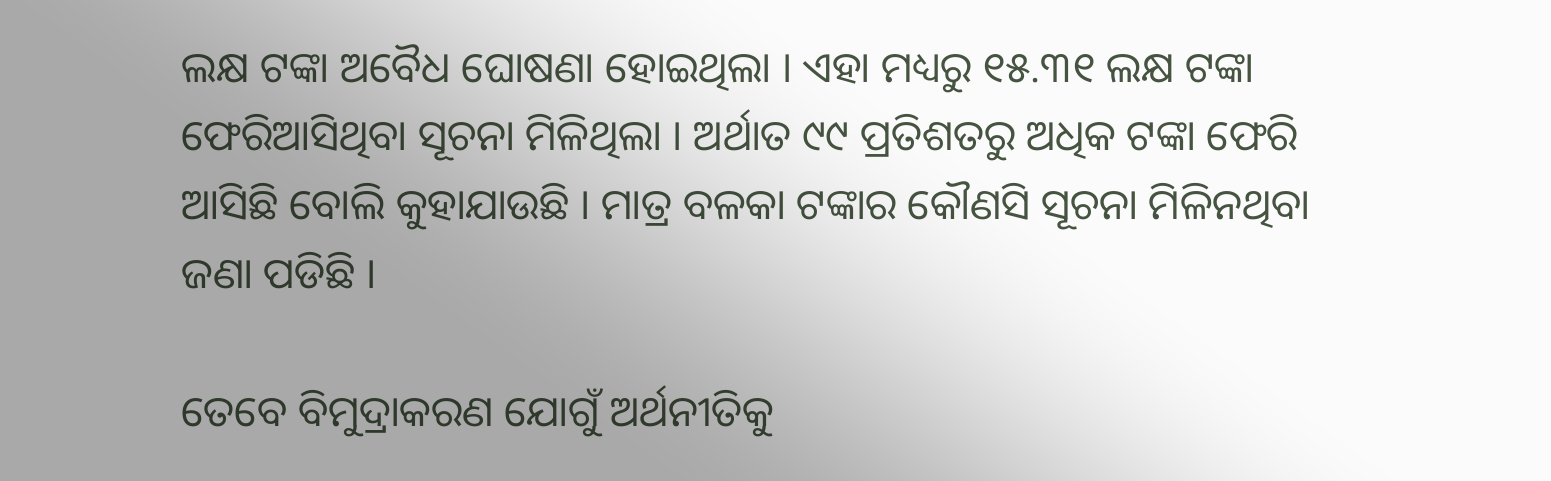ଲକ୍ଷ ଟଙ୍କା ଅବୈଧ ଘୋଷଣା ହୋଇଥିଲା । ଏହା ମଧ୍ୟରୁ ୧୫.୩୧ ଲକ୍ଷ ଟଙ୍କା ଫେରିଆସିଥିବା ସୂଚନା ମିଳିଥିଲା । ଅର୍ଥାତ ୯୯ ପ୍ରତିଶତରୁ ଅଧିକ ଟଙ୍କା ଫେରି ଆସିଛି ବୋଲି କୁହାଯାଉଛି । ମାତ୍ର ବଳକା ଟଙ୍କାର କୌଣସି ସୂଚନା ମିଳିନଥିବା ଜଣା ପଡିଛି ।

ତେବେ ବିମୁଦ୍ରାକରଣ ଯୋଗୁଁ ଅର୍ଥନୀତିକୁ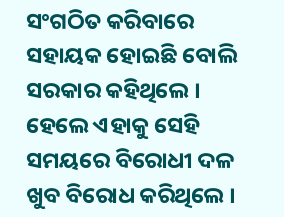ସଂଗଠିତ କରିବାରେ ସହାୟକ ହୋଇଛି ବୋଲି ସରକାର କହିଥିଲେ । ହେଲେ ଏହାକୁ ସେହି ସମୟରେ ବିରୋଧୀ ଦଳ ଖୁବ ବିରୋଧ କରିଥିଲେ ।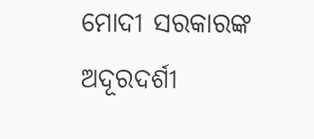ମୋଦୀ ସରକାରଙ୍କ ଅଦୂରଦର୍ଶୀ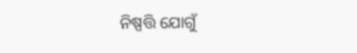ନିଷ୍ପତ୍ତି ଯୋଗୁଁ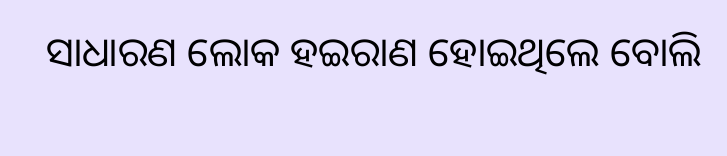ସାଧାରଣ ଲୋକ ହଇରାଣ ହୋଇଥିଲେ ବୋଲି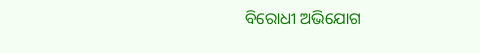ବିରୋଧୀ ଅଭିଯୋଗ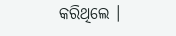କରିଥିଲେ ।